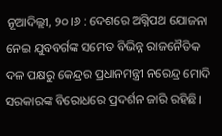ନୂଆଦିଲ୍ଲୀ, ୨୦।୬ : ଦେଶରେ ଅଗ୍ନିପଥ ଯୋଜନା ନେଇ ଯୁବବର୍ଗଙ୍କ ସମେତ ବିଭିନ୍ନ ରାଜନୈତିକ ଦଳ ପକ୍ଷରୁ କେନ୍ଦ୍ରର ପ୍ରଧାନମନ୍ତ୍ରୀ ନରେନ୍ଦ୍ର ମୋଦି ସରକାରଙ୍କ ବିରୋଧରେ ପ୍ରଦର୍ଶନ ଜାରି ରହିଛି।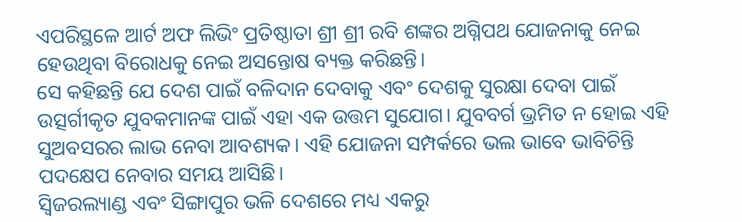ଏପରିସ୍ଥଳେ ଆର୍ଟ ଅଫ ଲିଭିଂ ପ୍ରତିଷ୍ଠାତା ଶ୍ରୀ ଶ୍ରୀ ରବି ଶଙ୍କର ଅଗ୍ନିପଥ ଯୋଜନାକୁ ନେଇ ହେଉଥିବା ବିରୋଧକୁ ନେଇ ଅସନ୍ତୋଷ ବ୍ୟକ୍ତ କରିଛନ୍ତି।
ସେ କହିଛନ୍ତି ଯେ ଦେଶ ପାଇଁ ବଳିଦାନ ଦେବାକୁ ଏବଂ ଦେଶକୁ ସୁରକ୍ଷା ଦେବା ପାଇଁ ଉତ୍ସର୍ଗୀକୃତ ଯୁବକମାନଙ୍କ ପାଇଁ ଏହା ଏକ ଉତ୍ତମ ସୁଯୋଗ। ଯୁବବର୍ଗ ଭ୍ରମିତ ନ ହୋଇ ଏହି ସୁଅବସରର ଲାଭ ନେବା ଆବଶ୍ୟକ। ଏହି ଯୋଜନା ସମ୍ପର୍କରେ ଭଲ ଭାବେ ଭାବିଚିନ୍ତି ପଦକ୍ଷେପ ନେବାର ସମୟ ଆସିଛି।
ସ୍ବିଜରଲ୍ୟାଣ୍ଡ ଏବଂ ସିଙ୍ଗାପୁର ଭଳି ଦେଶରେ ମଧ୍ୟ ଏକରୁ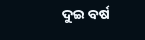ଦୁଇ ବର୍ଷ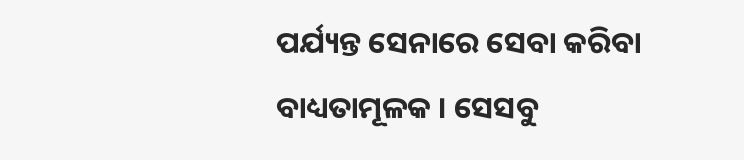ପର୍ଯ୍ୟନ୍ତ ସେନାରେ ସେବା କରିବା ବାଧ୍ୟତାମୂଳକ । ସେସବୁ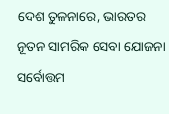ଦେଶ ତୁଳନାରେ, ଭାରତର ନୂତନ ସାମରିକ ସେବା ଯୋଜନା ସର୍ବୋତ୍ତମ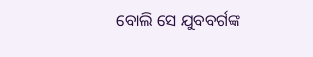ବୋଲି ସେ ଯୁବବର୍ଗଙ୍କ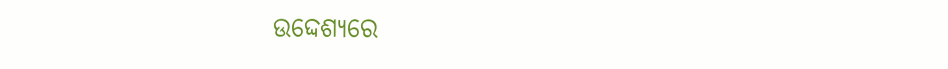ଉଦ୍ଦେଶ୍ୟରେ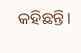କହିଛନ୍ତି।